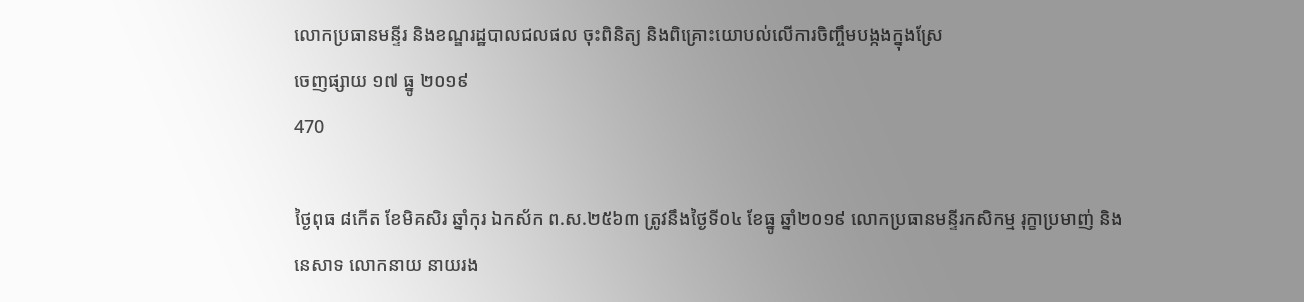លោកប្រធានមន្ទីរ និងខណ្ឌរដ្ឋបាលជលផល ចុះពិនិត្យ និងពិគ្រោះយោបល់លើការចិញ្ចឹមបង្កងក្នុងស្រែ
ចេញផ្សាយ ១៧ ធ្នូ ២០១៩
470

ថ្ងៃពុធ ៨កើត ខែមិគសិរ ឆ្នាំកុរ ឯកស័ក ព.ស.២៥៦៣ ត្រូវនឹងថ្ងៃទី០៤ ខែធ្នូ ឆ្នាំ២០១៩ លោកប្រធានមន្ទីរកសិកម្ម រុក្ខាប្រមាញ់ និងនេសាទ លោកនាយ នាយរង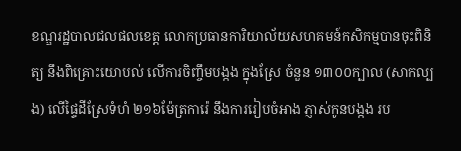ខណ្ឌរដ្ឋបាលជលផលខេត្ត លោកប្រធានការិយាល័យសហគមន៍កសិកម្មបានចុះពិនិត្យ នឹងពិគ្រោះយោបល់ លើការចិញ្ចឹមបង្កង ក្នុងស្រែ ចំនួន ១៣០០ក្បាល (សាកល្បង) លើផ្ទៃដីស្រែទំហំ ២១៦ម៉ែត្រការ៉េ នឹងការរៀបចំអាង ភ្ញាស់កូនបង្កង រប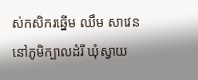ស់កសិករឆ្នើម ឈឹម សាវេន នៅភូមិក្បាលដំរី ឃុំស្វាយ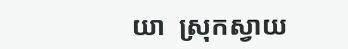យា  ស្រុកស្វាយ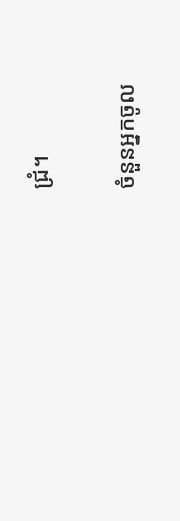ជ្រំ។

ចំនួនអ្នកចូល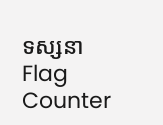ទស្សនា
Flag Counter